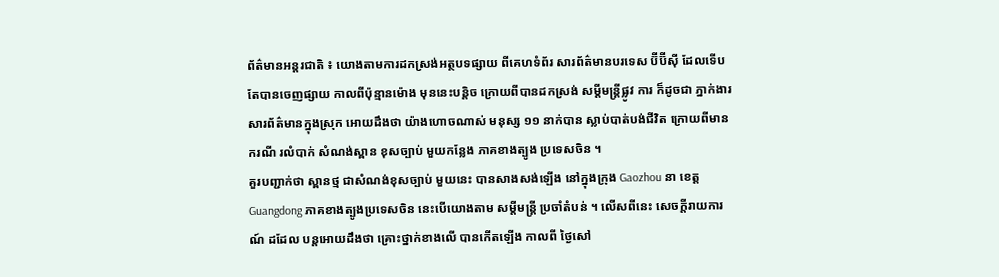ព័ត៌មានអន្តរជាតិ ៖ យោងតាមការដកស្រង់អត្ថបទផ្សាយ ពីគេហទំព័រ សារព័ត៌មានបរទេស ប៊ីប៊ីស៊ី ដែលទើបតែបានចេញផ្សាយ កាលពីប៉ុន្មានម៉ោង មុននេះបន្តិច ក្រោយពីបានដកស្រង់ សម្តីមន្រ្តីផ្លូវ ការ ក៏ដូចជា ភ្នាក់ងារ សារព័ត៌មានក្នុងស្រុក អោយដឹងថា យ៉ាងហោចណាស់ មនុស្ស ១១ នាក់បាន ស្លាប់បាត់បង់ជីវិត ក្រោយពីមានករណី រលំបាក់ សំណង់ស្ពាន ខុសច្បាប់ មួយកន្លែង ភាគខាងត្បូង ប្រទេសចិន ។
គួរបញ្ជាក់ថា ស្ពានថ្ម ជាសំណង់ខុសច្បាប់ មួយនេះ បានសាងសង់ឡើង នៅក្នុងក្រុង Gaozhou នា ខេត្ត Guangdong ភាគខាងត្បូងប្រទេសចិន នេះបើយោងតាម សម្តីមន្រ្តី ប្រចាំតំបន់ ។ លើសពីនេះ សេចក្តីរាយការណ៍ ដដែល បន្តអោយដឹងថា គ្រោះថ្នាក់ខាងលើ បានកើតឡើង កាលពី ថ្ងៃសៅ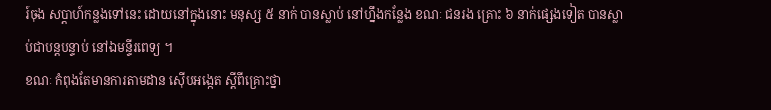រ៍ចុង សប្តាហ៍កន្លងទៅនេះ ដោយនៅក្នុងនោះ មនុស្ស ៥ នាក់ បានស្លាប់ នៅហ្នឹងកន្លែង ខណៈ ជនរង គ្រោះ ៦ នាក់ផ្សេងទៀត បានស្លាប់ជាបន្តបន្ទាប់ នៅឯមន្ទីរពេទ្យ ។
ខណៈ កំពុងតែមានការតាមដាន ស៊ើបអង្កេត ស្តីពីគ្រោះថ្នា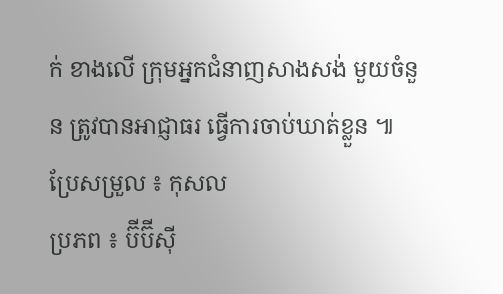ក់ ខាងលើ ក្រុមអ្នកជំនាញសាងសង់ មួយចំនួន ត្រូវបានអាជ្ញាធរ ធ្វើការចាប់ឃាត់ខ្លួន ៕
ប្រែសម្រួល ៖ កុសល
ប្រភព ៖ ប៊ីប៊ីស៊ី